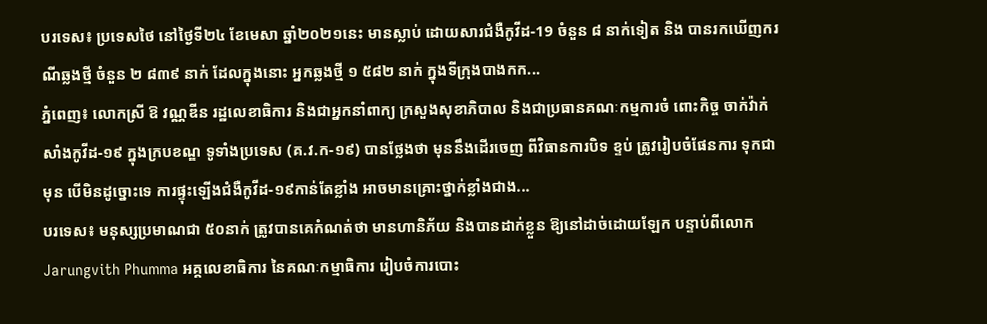បរទេស៖ ប្រទេសថៃ នៅថ្ងៃទី២៤ ខែមេសា ឆ្នាំ២០២១នេះ មានស្លាប់ ដោយសារជំងឺកូវីដ-19 ចំនួន ៨ នាក់ទៀត និង បានរកឃើញករណីឆ្លងថ្មី ចំនួន ២ ៨៣៩ នាក់ ដែលក្នុងនោះ អ្នកឆ្លងថ្មី ១ ៥៨២ នាក់ ក្នុងទីក្រុងបាងកក...
ភ្នំពេញ៖ លោកស្រី ឱ វណ្ណឌីន រដ្ឋលេខាធិការ និងជាអ្នកនាំពាក្យ ក្រសួងសុខាភិបាល និងជាប្រធានគណៈកម្មការចំ ពោះកិច្ច ចាក់វ៉ាក់សាំងកូវីដ-១៩ ក្នុងក្របខណ្ឌ ទូទាំងប្រទេស (គ.វ.ក-១៩) បានថ្លែងថា មុននឹងដើរចេញ ពីវិធានការបិទ ខ្ទប់ ត្រូវរៀបចំផែនការ ទុកជាមុន បើមិនដូច្នោះទេ ការផ្ទុះឡើងជំងឺកូវីដ-១៩កាន់តែខ្លាំង អាចមានគ្រោះថ្នាក់ខ្លាំងជាង...
បរទេស៖ មនុស្សប្រមាណជា ៥០នាក់ ត្រូវបានគេកំណត់ថា មានហានិភ័យ និងបានដាក់ខ្លួន ឱ្យនៅដាច់ដោយឡែក បន្ទាប់ពីលោក Jarungvith Phumma អគ្គលេខាធិការ នៃគណៈកម្មាធិការ រៀបចំការបោះ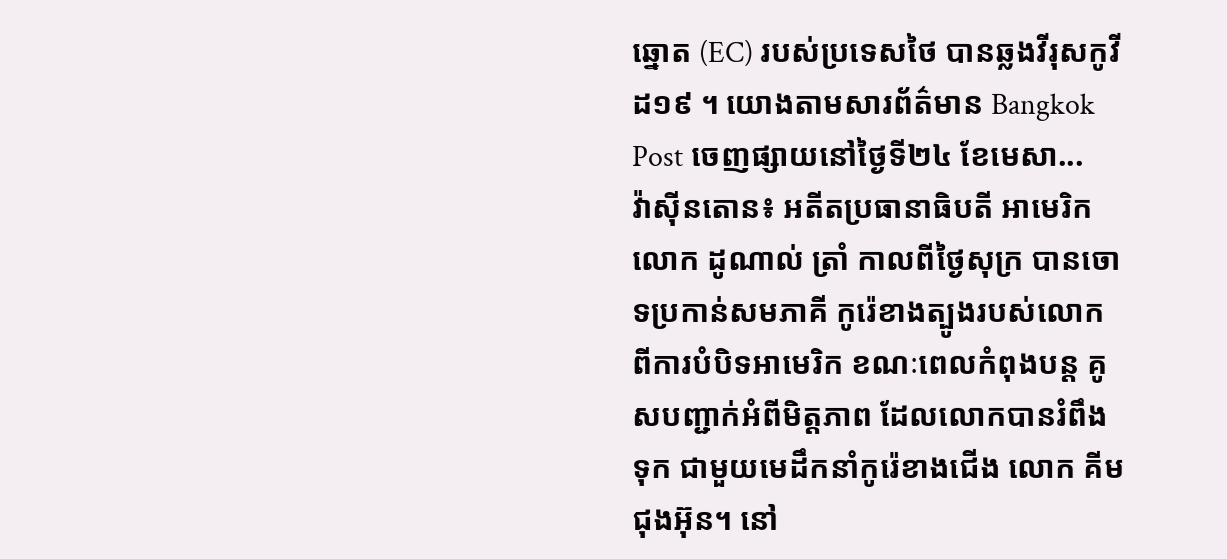ឆ្នោត (EC) របស់ប្រទេសថៃ បានឆ្លងវីរុសកូវីដ១៩ ។ យោងតាមសារព័ត៌មាន Bangkok Post ចេញផ្សាយនៅថ្ងៃទី២៤ ខែមេសា...
វ៉ាស៊ីនតោន៖ អតីតប្រធានាធិបតី អាមេរិកលោក ដូណាល់ ត្រាំ កាលពីថ្ងៃសុក្រ បានចោទប្រកាន់សមភាគី កូរ៉េខាងត្បូងរបស់លោក ពីការបំបិទអាមេរិក ខណៈពេលកំពុងបន្ត គូសបញ្ជាក់អំពីមិត្តភាព ដែលលោកបានរំពឹងទុក ជាមួយមេដឹកនាំកូរ៉េខាងជើង លោក គីម ជុងអ៊ុន។ នៅ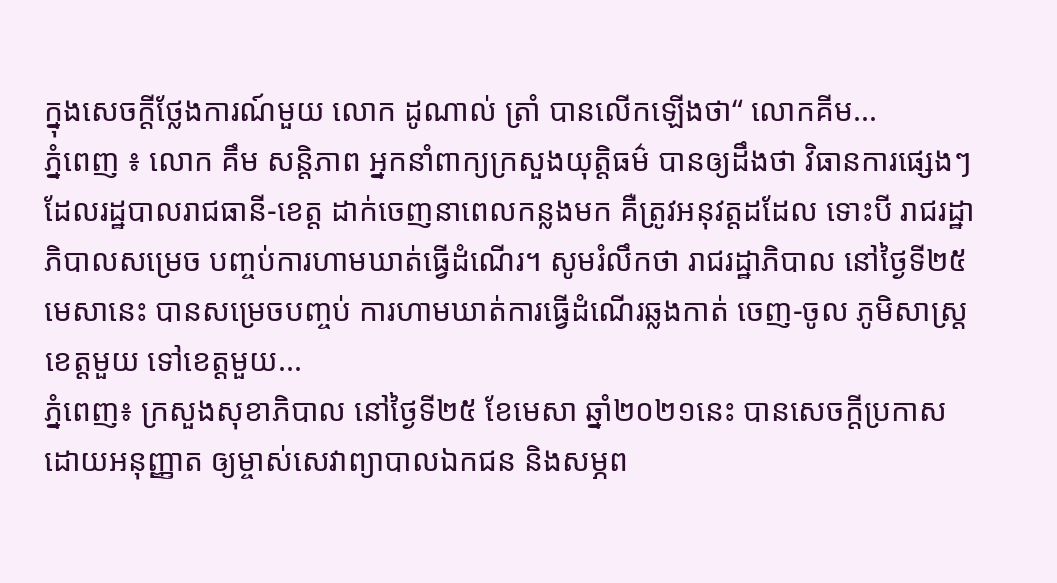ក្នុងសេចក្តីថ្លែងការណ៍មួយ លោក ដូណាល់ ត្រាំ បានលើកឡើងថា“ លោកគីម...
ភ្នំពេញ ៖ លោក គឹម សន្តិភាព អ្នកនាំពាក្យក្រសួងយុតិ្តធម៌ បានឲ្យដឹងថា វិធានការផ្សេងៗ ដែលរដ្ឋបាលរាជធានី-ខេត្ត ដាក់ចេញនាពេលកន្លងមក គឺត្រូវអនុវត្តដដែល ទោះបី រាជរដ្ឋាភិបាលសម្រេច បញ្ចប់ការហាមឃាត់ធ្វើដំណើរ។ សូមរំលឹកថា រាជរដ្ឋាភិបាល នៅថ្ងៃទី២៥មេសានេះ បានសម្រេចបញ្ចប់ ការហាមឃាត់ការធ្វើដំណើរឆ្លងកាត់ ចេញ-ចូល ភូមិសាស្ត្រខេត្តមួយ ទៅខេត្តមួយ...
ភ្នំពេញ៖ ក្រសួងសុខាភិបាល នៅថ្ងៃទី២៥ ខែមេសា ឆ្នាំ២០២១នេះ បានសេចក្តីប្រកាស ដោយអនុញ្ញាត ឲ្យម្ចាស់សេវាព្យាបាលឯកជន និងសម្ភព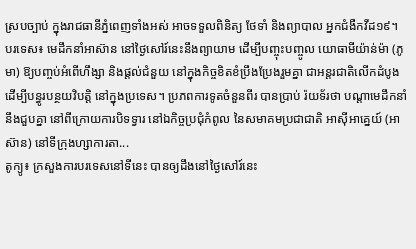ស្របច្បាប់ ក្នុងរាជធានីភ្នំពេញទាំងអស់ អាចទទួលពិនិត្យ ថែទាំ និងព្យាបាល អ្នកជំងឺកវីដ១៩។
បរទេស៖ មេដឹកនាំអាស៊ាន នៅថ្ងៃសៅរ៍នេះនឹងព្យាយាម ដើម្បីបញ្ចុះបញ្ចូល យោធាមីយ៉ាន់ម៉ា (ភូមា) ឱ្យបញ្ចប់អំពើហឹង្សា និងផ្តល់ជំនួយ នៅក្នុងកិច្ចខិតខំប្រឹងប្រែងរួមគ្នា ជាអន្តរជាតិលើកដំបូង ដើម្បីបន្ធូរបន្ថយវិបត្តិ នៅក្នុងប្រទេស។ ប្រភពការទូតចំនួនពីរ បានប្រាប់ រ៉យទ័រថា បណ្តាមេដឹកនាំនឹងជួបគ្នា នៅពីក្រោយការបិទទ្វារ នៅឯកិច្ចប្រជុំកំពូល នៃសមាគមប្រជាជាតិ អាស៊ីអាគ្នេយ៍ (អាស៊ាន) នៅទីក្រុងហ្សាការតា...
តូក្យូ៖ ក្រសួងការបរទេសនៅទីនេះ បានឲ្យដឹងនៅថ្ងៃសៅរ៍នេះ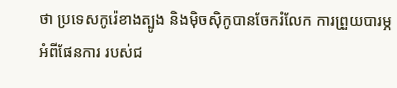ថា ប្រទេសកូរ៉េខាងត្បូង និងម៉ិចស៊ិកូបានចែករំលែក ការព្រួយបារម្ភអំពីផែនការ របស់ជ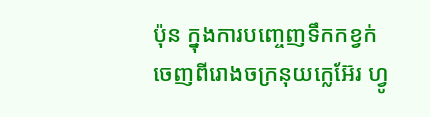ប៉ុន ក្នុងការបញ្ចេញទឹកកខ្វក់ ចេញពីរោងចក្រនុយក្លេអ៊ែរ ហ្វូ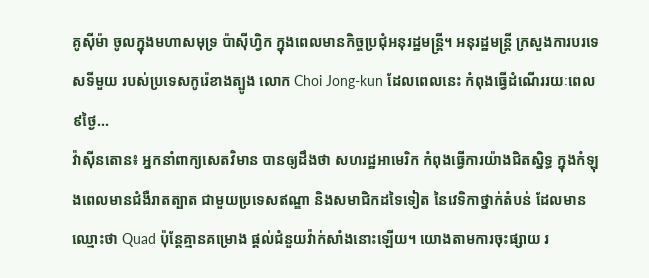គូស៊ីម៉ា ចូលក្នុងមហាសមុទ្រ ប៉ាស៊ីហ្វិក ក្នុងពេលមានកិច្ចប្រជុំអនុរដ្ឋមន្រ្តី។ អនុរដ្ឋមន្រ្តី ក្រសួងការបរទេសទីមួយ របស់ប្រទេសកូរ៉េខាងត្បូង លោក Choi Jong-kun ដែលពេលនេះ កំពុងធ្វើដំណើររយៈពេល ៩ថ្ងៃ...
វ៉ាស៊ីនតោន៖ អ្នកនាំពាក្យសេតវិមាន បានឲ្យដឹងថា សហរដ្ឋអាមេរិក កំពុងធ្វើការយ៉ាងជិតស្និទ្ធ ក្នុងកំឡុងពេលមានជំងឺរាតត្បាត ជាមួយប្រទេសឥណ្ឌា និងសមាជិកដទៃទៀត នៃវេទិកាថ្នាក់តំបន់ ដែលមានឈ្មោះថា Quad ប៉ុន្ដែគ្មានគម្រោង ផ្ដល់ជំនួយវ៉ាក់សាំងនោះឡើយ។ យោងតាមការចុះផ្សាយ រ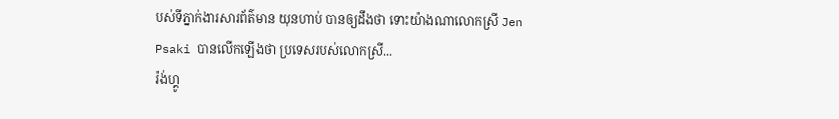បស់ទីភ្នាក់ងារសារព័ត៌មាន យុនហាប់ បានឲ្យដឹងថា ទោះយ៉ាងណាលោកស្រី Jen Psaki បានលើកឡើងថា ប្រទេសរបស់លោកស្រី...
រ៉ង់ហ្គូ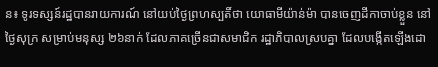ន៖ ទូរទស្សន៍រដ្ឋបានរាយការណ៍ នៅយប់ថ្ងៃព្រហស្បតិ៍ថា យោធាមីយ៉ាន់ម៉ា បានចេញដីកាចាប់ខ្លួន នៅថ្ងៃសុក្រ សម្រាប់មនុស្ស ២៦នាក់ ដែលភាគច្រើនជាសមាជិក រដ្ឋាភិបាលស្របគ្នា ដែលបង្កើតឡើងដោ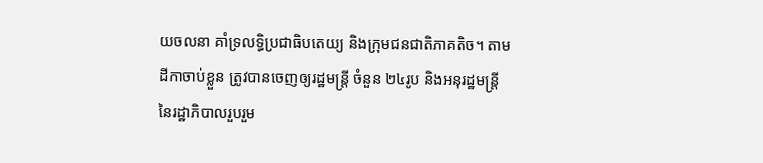យចលនា គាំទ្រលទ្ធិប្រជាធិបតេយ្យ និងក្រុមជនជាតិភាគតិច។ តាមដីកាចាប់ខ្លួន ត្រូវបានចេញឲ្យរដ្ឋមន្ត្រី ចំនួន ២៤រូប និងអនុរដ្ឋមន្ត្រី នៃរដ្ឋាភិបាលរួបរួម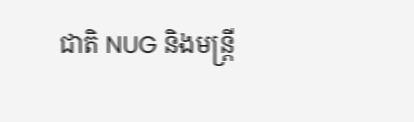ជាតិ NUG និងមន្រ្តី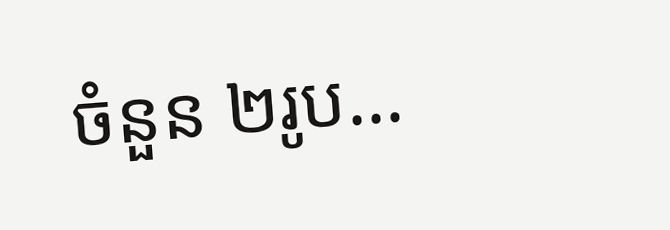ចំនួន ២រូប...